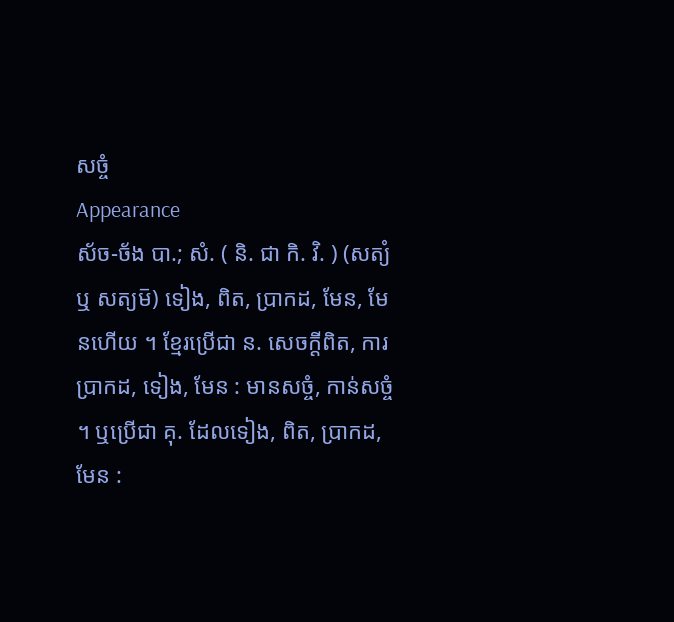សច្ចំ
Appearance
ស័ច-ច័ង បា.; សំ. ( និ. ជា កិ. វិ. ) (សត្យំ ឬ សត្យម៑) ទៀង, ពិត, ប្រាកដ, មែន, មែនហើយ ។ ខ្មែរប្រើជា ន. សេចក្ដីពិត, ការប្រាកដ, ទៀង, មែន : មានសច្ចំ, កាន់សច្ចំ ។ ឬប្រើជា គុ. ដែលទៀង, ពិត, ប្រាកដ, មែន :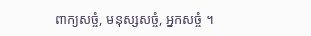ពាក្យសច្ចំ, មនុស្សសច្ចំ, អ្នកសច្ចំ ។